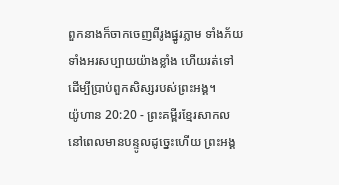ពួកនាងក៏ចាកចេញពីរូងផ្នូរភ្លាម ទាំងភ័យទាំងអរសប្បាយយ៉ាងខ្លាំង ហើយរត់ទៅដើម្បីប្រាប់ពួកសិស្សរបស់ព្រះអង្គ។
យ៉ូហាន 20:20 - ព្រះគម្ពីរខ្មែរសាកល នៅពេលមានបន្ទូលដូច្នេះហើយ ព្រះអង្គ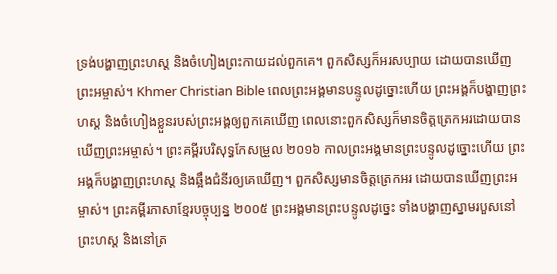ទ្រង់បង្ហាញព្រះហស្ត និងចំហៀងព្រះកាយដល់ពួកគេ។ ពួកសិស្សក៏អរសប្បាយ ដោយបានឃើញព្រះអម្ចាស់។ Khmer Christian Bible ពេលព្រះអង្គមានបន្ទូលដូច្នោះហើយ ព្រះអង្គក៏បង្ហាញព្រះហស្ដ និងចំហៀងខ្លួនរបស់ព្រះអង្គឲ្យពួកគេឃើញ ពេលនោះពួកសិស្សក៏មានចិត្តត្រេកអរដោយបានឃើញព្រះអម្ចាស់។ ព្រះគម្ពីរបរិសុទ្ធកែសម្រួល ២០១៦ កាលព្រះអង្គមានព្រះបន្ទូលដូច្នោះហើយ ព្រះអង្គក៏បង្ហាញព្រះហស្ត និងឆ្អឹងជំនីរឲ្យគេឃើញ។ ពួកសិស្សមានចិត្តត្រេកអរ ដោយបានឃើញព្រះអម្ចាស់។ ព្រះគម្ពីរភាសាខ្មែរបច្ចុប្បន្ន ២០០៥ ព្រះអង្គមានព្រះបន្ទូលដូច្នេះ ទាំងបង្ហាញស្នាមរបួសនៅព្រះហស្ដ និងនៅត្រ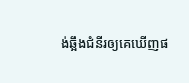ង់ឆ្អឹងជំនីរឲ្យគេឃើញផ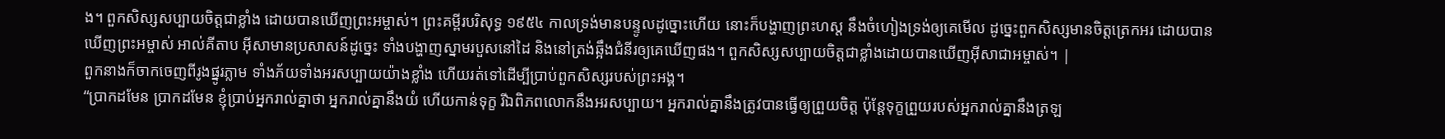ង។ ពួកសិស្សសប្បាយចិត្តជាខ្លាំង ដោយបានឃើញព្រះអម្ចាស់។ ព្រះគម្ពីរបរិសុទ្ធ ១៩៥៤ កាលទ្រង់មានបន្ទូលដូច្នោះហើយ នោះក៏បង្ហាញព្រះហស្ត នឹងចំហៀងទ្រង់ឲ្យគេមើល ដូច្នេះពួកសិស្សមានចិត្តត្រេកអរ ដោយបានឃើញព្រះអម្ចាស់ អាល់គីតាប អ៊ីសាមានប្រសាសន៍ដូច្នេះ ទាំងបង្ហាញស្នាមរបួសនៅដៃ និងនៅត្រង់ឆ្អឹងជំនីរឲ្យគេឃើញផង។ ពួកសិស្សសប្បាយចិត្ដជាខ្លាំងដោយបានឃើញអ៊ីសាជាអម្ចាស់។ |
ពួកនាងក៏ចាកចេញពីរូងផ្នូរភ្លាម ទាំងភ័យទាំងអរសប្បាយយ៉ាងខ្លាំង ហើយរត់ទៅដើម្បីប្រាប់ពួកសិស្សរបស់ព្រះអង្គ។
“ប្រាកដមែន ប្រាកដមែន ខ្ញុំប្រាប់អ្នករាល់គ្នាថា អ្នករាល់គ្នានឹងយំ ហើយកាន់ទុក្ខ រីឯពិភពលោកនឹងអរសប្បាយ។ អ្នករាល់គ្នានឹងត្រូវបានធ្វើឲ្យព្រួយចិត្ត ប៉ុន្តែទុក្ខព្រួយរបស់អ្នករាល់គ្នានឹងត្រឡ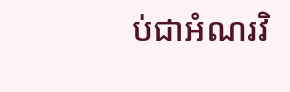ប់ជាអំណរវិ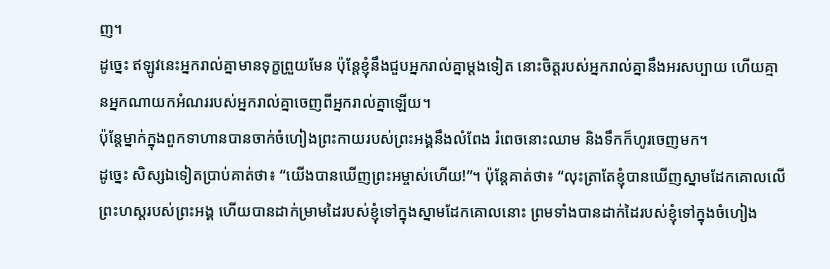ញ។
ដូច្នេះ ឥឡូវនេះអ្នករាល់គ្នាមានទុក្ខព្រួយមែន ប៉ុន្តែខ្ញុំនឹងជួបអ្នករាល់គ្នាម្ដងទៀត នោះចិត្តរបស់អ្នករាល់គ្នានឹងអរសប្បាយ ហើយគ្មានអ្នកណាយកអំណររបស់អ្នករាល់គ្នាចេញពីអ្នករាល់គ្នាឡើយ។
ប៉ុន្តែម្នាក់ក្នុងពួកទាហានបានចាក់ចំហៀងព្រះកាយរបស់ព្រះអង្គនឹងលំពែង រំពេចនោះឈាម និងទឹកក៏ហូរចេញមក។
ដូច្នេះ សិស្សឯទៀតប្រាប់គាត់ថា៖ “យើងបានឃើញព្រះអម្ចាស់ហើយ!”។ ប៉ុន្តែគាត់ថា៖ “លុះត្រាតែខ្ញុំបានឃើញស្នាមដែកគោលលើព្រះហស្តរបស់ព្រះអង្គ ហើយបានដាក់ម្រាមដៃរបស់ខ្ញុំទៅក្នុងស្នាមដែកគោលនោះ ព្រមទាំងបានដាក់ដៃរបស់ខ្ញុំទៅក្នុងចំហៀង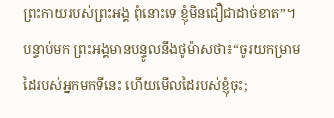ព្រះកាយរបស់ព្រះអង្គ ពុំនោះទេ ខ្ញុំមិនជឿជាដាច់ខាត”។
បន្ទាប់មក ព្រះអង្គមានបន្ទូលនឹងថូម៉ាសថា៖“ចូរយកម្រាមដៃរបស់អ្នកមកទីនេះ ហើយមើលដៃរបស់ខ្ញុំចុះ;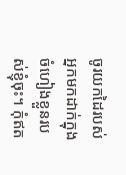ចូរយកដៃរបស់អ្នកមកដាក់ក្នុងចំហៀងខ្លួនរបស់ខ្ញុំចុះ។ កុំឥត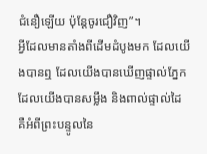ជំនឿឡើយ ប៉ុន្តែចូរជឿវិញ”។
អ្វីដែលមានតាំងពីដើមដំបូងមក ដែលយើងបានឮ ដែលយើងបានឃើញផ្ទាល់ភ្នែក ដែលយើងបានសម្លឹង និងពាល់ផ្ទាល់ដៃ គឺអំពីព្រះបន្ទូលនៃ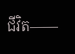ជីវិត——